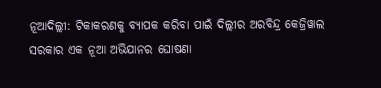ନୂଆଦିଲ୍ଲୀ: ଟିକାକରଣକୁ ବ୍ୟାପକ କରିବା ପାଇଁ ଦିଲ୍ଲୀର ଅରବିନ୍ଦ୍ର କେଜ୍ରିୱାଲ ସରକାର ଏକ ନୂଆ ଅଭିଯାନର ଘୋଷଣା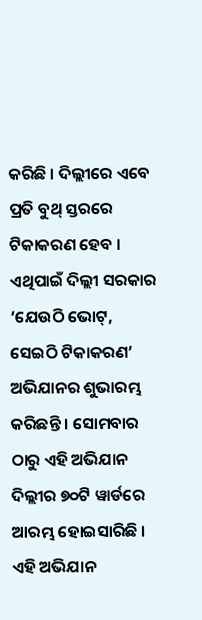କରିଛି । ଦିଲ୍ଲୀରେ ଏବେ ପ୍ରତି ବୁଥ୍ ସ୍ତରରେ ଟିକାକରଣ ହେବ । ଏଥିପାଇଁ ଦିଲ୍ଲୀ ସରକାର ‘ଯେଉଠି ଭୋଟ୍, ସେଇଠି ଟିକାକରଣ’ ଅଭିଯାନର ଶୁଭାରମ୍ଭ କରିଛନ୍ତି । ସୋମବାର ଠାରୁ ଏହି ଅଭିଯାନ ଦିଲ୍ଲୀର ୭୦ଟି ୱାର୍ଡରେ ଆରମ୍ଭ ହୋଇସାରିଛି । ଏହି ଅଭିଯାନ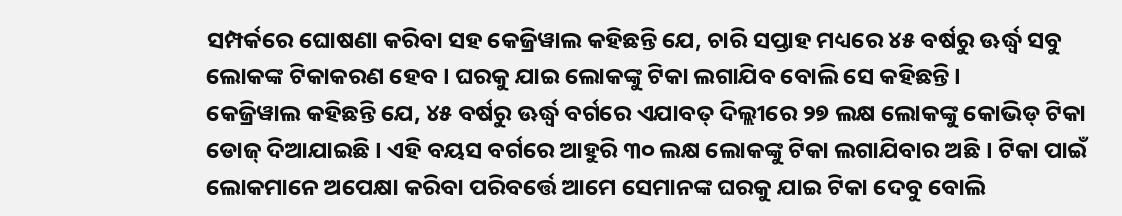ସମ୍ପର୍କରେ ଘୋଷଣା କରିବା ସହ କେଜ୍ରିୱାଲ କହିଛନ୍ତି ଯେ, ଚାରି ସପ୍ତାହ ମଧ୍ୟରେ ୪୫ ବର୍ଷରୁ ଊର୍ଦ୍ଧ୍ୱ ସବୁ ଲୋକଙ୍କ ଟିକାକରଣ ହେବ । ଘରକୁ ଯାଇ ଲୋକଙ୍କୁ ଟିକା ଲଗାଯିବ ବୋଲି ସେ କହିଛନ୍ତି ।
କେଜ୍ରିୱାଲ କହିଛନ୍ତି ଯେ, ୪୫ ବର୍ଷରୁ ଊର୍ଦ୍ଧ୍ୱ ବର୍ଗରେ ଏଯାବତ୍ ଦିଲ୍ଲୀରେ ୨୭ ଲକ୍ଷ ଲୋକଙ୍କୁ କୋଭିଡ୍ ଟିକା ଡୋଜ୍ ଦିଆଯାଇଛି । ଏହି ବୟସ ବର୍ଗରେ ଆହୁରି ୩୦ ଲକ୍ଷ ଲୋକଙ୍କୁ ଟିକା ଲଗାଯିବାର ଅଛି । ଟିକା ପାଇଁ ଲୋକମାନେ ଅପେକ୍ଷା କରିବା ପରିବର୍ତ୍ତେ ଆମେ ସେମାନଙ୍କ ଘରକୁ ଯାଇ ଟିକା ଦେବୁ ବୋଲି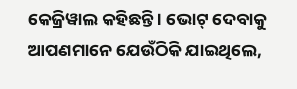କେଜ୍ରିୱାଲ କହିଛନ୍ତି । ଭୋଟ୍ ଦେବାକୁ ଆପଣମାନେ ଯେଉଁଠିକି ଯାଇଥିଲେ,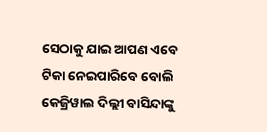ସେଠାକୁ ଯାଇ ଆପଣ ଏବେ ଟିକା ନେଇପାରିବେ ବୋଲି କେଜ୍ରିୱାଲ ଦିଲ୍ଲୀ ବାସିନ୍ଦାଙ୍କୁ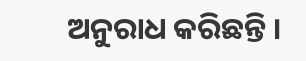ଅନୁରାଧ କରିଛନ୍ତି ।